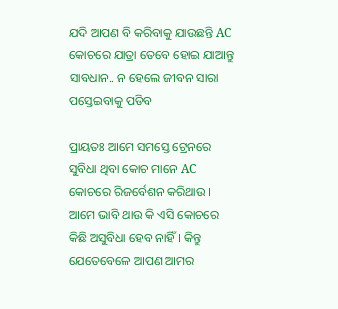ଯଦି ଆପଣ ବି କରିବାକୁ ଯାଉଛନ୍ତି AC କୋଚରେ ଯାତ୍ରା ତେବେ ହୋଇ ଯାଆନ୍ତୁ ସାବଧାନ.. ନ ହେଲେ ଜୀବନ ସାରା ପସ୍ତେଇବାକୁ ପଡିବ

ପ୍ରାୟତଃ ଆମେ ସମସ୍ତେ ଟ୍ରେନରେ ସୁବିଧା ଥିବା କୋଚ ମାନେ AC କୋଚରେ ରିଜର୍ବେଶନ କରିଥାଉ । ଆମେ ଭାବି ଥାଉ କି ଏସି କୋଚରେ କିଛି ଅସୁବିଧା ହେବ ନାହିଁ । କିନ୍ତୁ ଯେତେବେଳେ ଆପଣ ଆମର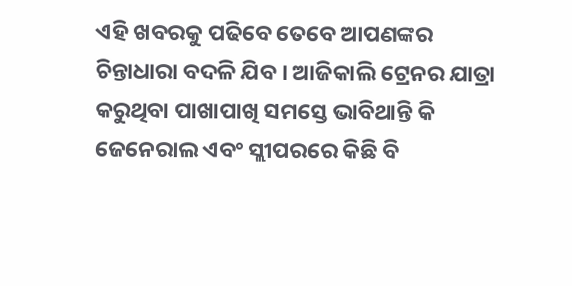ଏହି ଖବରକୁ ପଢିବେ ତେବେ ଆପଣଙ୍କର ଚିନ୍ତାଧାରା ବଦଳି ଯିବ । ଆଜିକାଲି ଟ୍ରେନର ଯାତ୍ରା କରୁଥିବା ପାଖାପାଖି ସମସ୍ତେ ଭାବିଥାନ୍ତି କି ଜେନେରାଲ ଏବଂ ସ୍ଲୀପରରେ କିଛି ବି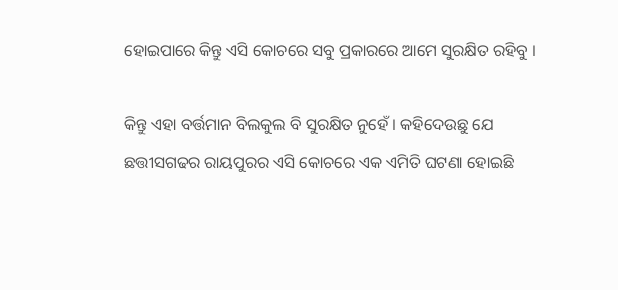ହୋଇପାରେ କିନ୍ତୁ ଏସି କୋଚରେ ସବୁ ପ୍ରକାରରେ ଆମେ ସୁରକ୍ଷିତ ରହିବୁ ।

କିନ୍ତୁ ଏହା ବର୍ତ୍ତମାନ ବିଲକୁଲ ବି ସୁରକ୍ଷିତ ନୁହେଁ । କହିଦେଉଛୁ ଯେ ଛତ୍ତୀସଗଢର ରାୟପୁରର ଏସି କୋଚରେ ଏକ ଏମିତି ଘଟଣା ହୋଇଛି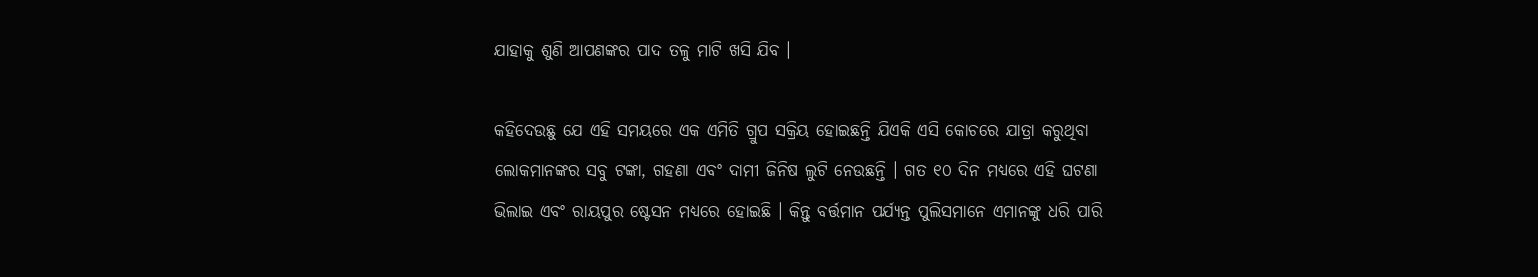ଯାହାକୁ ଶୁଣି ଆପଣଙ୍କର ପାଦ ତଳୁ ମାଟି ଖସି ଯିବ ।

କହିଦେଉଛୁ ଯେ ଏହି ସମୟରେ ଏକ ଏମିତି ଗ୍ରୁପ ସକ୍ରିୟ ହୋଇଛନ୍ତି ଯିଏକି ଏସି କୋଚରେ ଯାତ୍ରା କରୁଥିବା ଲୋକମାନଙ୍କର ସବୁ ଟଙ୍କା, ଗହଣା ଏବଂ ଦାମୀ ଜିନିଷ ଲୁଟି ନେଉଛନ୍ତି । ଗତ ୧୦ ଦିନ ମଧ୍ୟରେ ଏହି ଘଟଣା ଭିଲାଇ ଏବଂ ରାୟପୁର ଷ୍ଟେସନ ମଧ୍ୟରେ ହୋଇଛି । କିନ୍ତୁ ବର୍ତ୍ତମାନ ପର୍ଯ୍ୟନ୍ତ ପୁଲିସମାନେ ଏମାନଙ୍କୁ ଧରି ପାରି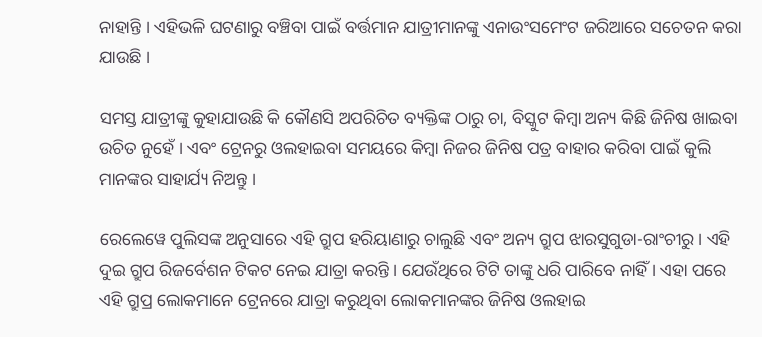ନାହାନ୍ତି । ଏହିଭଳି ଘଟଣାରୁ ବଞ୍ଚିବା ପାଇଁ ବର୍ତ୍ତମାନ ଯାତ୍ରୀମାନଙ୍କୁ ଏନାଉଂସମେଂଟ ଜରିଆରେ ସଚେତନ କରା ଯାଉଛି ।

ସମସ୍ତ ଯାତ୍ରୀଙ୍କୁ କୁହାଯାଉଛି କି କୌଣସି ଅପରିଚିତ ବ୍ୟକ୍ତିଙ୍କ ଠାରୁ ଚା, ବିସ୍କୁଟ କିମ୍ବା ଅନ୍ୟ କିଛି ଜିନିଷ ଖାଇବା ଉଚିତ ନୁହେଁ । ଏବଂ ଟ୍ରେନରୁ ଓଲହାଇବା ସମୟରେ କିମ୍ବା ନିଜର ଜିନିଷ ପତ୍ର ବାହାର କରିବା ପାଇଁ କୁଲି ମାନଙ୍କର ସାହାର୍ଯ୍ୟ ନିଅନ୍ତୁ ।

ରେଲେୱେ ପୁଲିସଙ୍କ ଅନୁସାରେ ଏହି ଗ୍ରୁପ ହରିୟାଣାରୁ ଚାଲୁଛି ଏବଂ ଅନ୍ୟ ଗ୍ରୁପ ଝାରସୁଗୁଡା-ରାଂଚୀରୁ । ଏହି ଦୁଇ ଗ୍ରୁପ ରିଜର୍ବେଶନ ଟିକଟ ନେଇ ଯାତ୍ରା କରନ୍ତି । ଯେଉଁଥିରେ ଟିଟି ତାଙ୍କୁ ଧରି ପାରିବେ ନାହିଁ । ଏହା ପରେ ଏହି ଗ୍ରୁପ୍ର ଲୋକମାନେ ଟ୍ରେନରେ ଯାତ୍ରା କରୁଥିବା ଲୋକମାନଙ୍କର ଜିନିଷ ଓଲହାଇ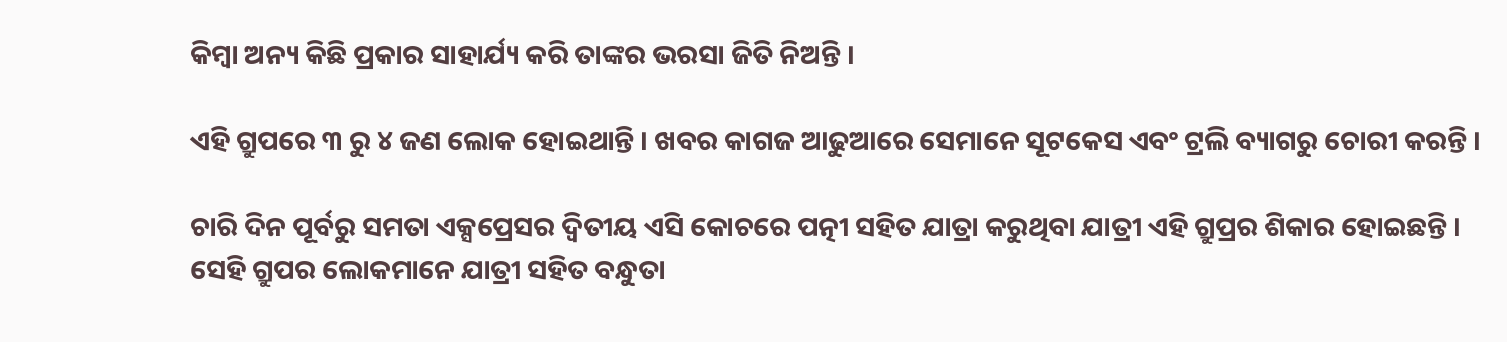କିମ୍ବା ଅନ୍ୟ କିଛି ପ୍ରକାର ସାହାର୍ଯ୍ୟ କରି ତାଙ୍କର ଭରସା ଜିତି ନିଅନ୍ତି ।

ଏହି ଗ୍ରୁପରେ ୩ ରୁ ୪ ଜଣ ଲୋକ ହୋଇଥାନ୍ତି । ଖବର କାଗଜ ଆଢୁଆରେ ସେମାନେ ସୂଟକେସ ଏବଂ ଟ୍ରଲି ବ୍ୟାଗରୁ ଚୋରୀ କରନ୍ତି ।

ଚାରି ଦିନ ପୂର୍ବରୁ ସମତା ଏକ୍ସପ୍ରେସର ଦ୍ଵିତୀୟ ଏସି କୋଚରେ ପତ୍ନୀ ସହିତ ଯାତ୍ରା କରୁଥିବା ଯାତ୍ରୀ ଏହି ଗ୍ରୁପ୍ରର ଶିକାର ହୋଇଛନ୍ତି । ସେହି ଗ୍ରୁପର ଲୋକମାନେ ଯାତ୍ରୀ ସହିତ ବନ୍ଧୁତା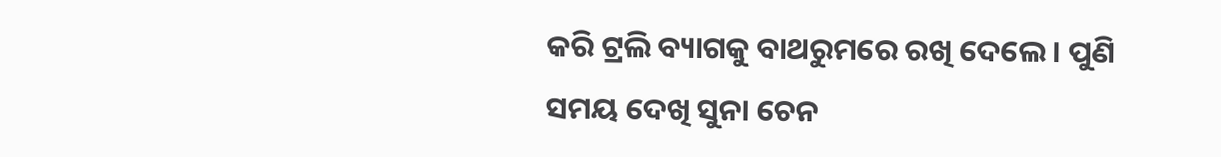କରି ଟ୍ରଲି ବ୍ୟାଗକୁ ବାଥରୁମରେ ରଖି ଦେଲେ । ପୁଣି ସମୟ ଦେଖି ସୁନା ଚେନ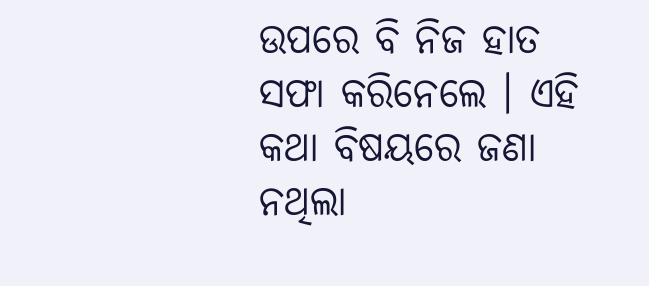ଉପରେ ବି ନିଜ ହାତ ସଫା କରିନେଲେ । ଏହି କଥା ବିଷୟରେ ଜଣା ନଥିଲା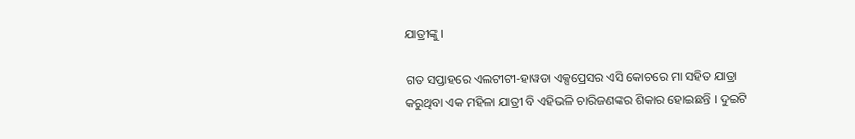ଯାତ୍ରୀଙ୍କୁ ।

ଗତ ସପ୍ତାହରେ ଏଲଟୀଟୀ-ହାୱଡା ଏକ୍ସପ୍ରେସର ଏସି କୋଚରେ ମା ସହିତ ଯାତ୍ରା କରୁଥିବା ଏକ ମହିଳା ଯାତ୍ରୀ ବି ଏହିଭଳି ଚାରିଜଣଙ୍କର ଶିକାର ହୋଇଛନ୍ତି । ଦୁଇଟି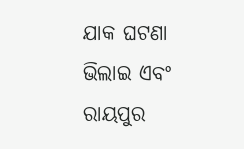ଯାକ ଘଟଣା ଭିଲାଇ ଏବଂ ରାୟପୁର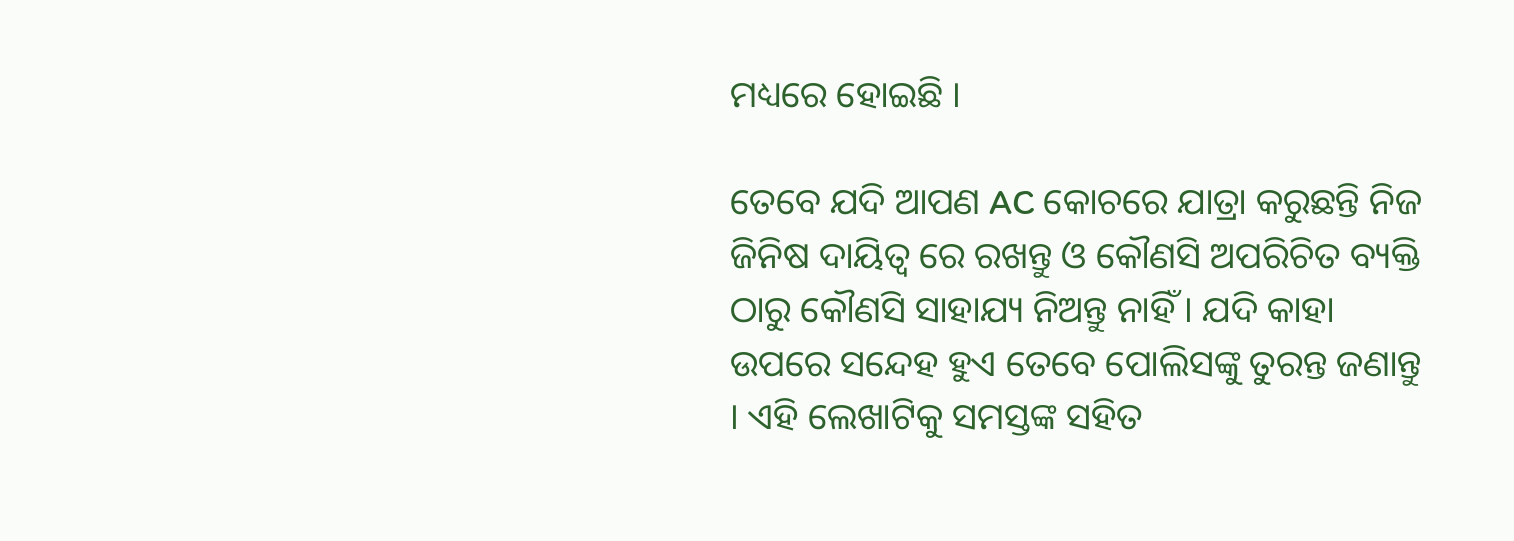ମଧ୍ୟରେ ହୋଇଛି ।

ତେବେ ଯଦି ଆପଣ AC କୋଚରେ ଯାତ୍ରା କରୁଛନ୍ତି ନିଜ ଜିନିଷ ଦାୟିତ୍ଵ ରେ ରଖନ୍ତୁ ଓ କୌଣସି ଅପରିଚିତ ବ୍ୟକ୍ତି ଠାରୁ କୌଣସି ସାହାଯ୍ୟ ନିଅନ୍ତୁ ନାହିଁ । ଯଦି କାହା ଉପରେ ସନ୍ଦେହ ହୁଏ ତେବେ ପୋଲିସଙ୍କୁ ତୁରନ୍ତ ଜଣାନ୍ତୁ । ଏହି ଲେଖାଟିକୁ ସମସ୍ତଙ୍କ ସହିତ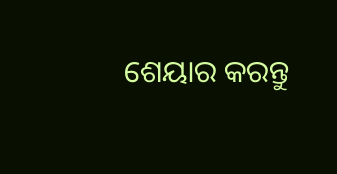ଶେୟାର କରନ୍ତୁ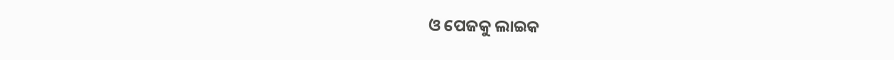ଓ ପେଜକୁ ଲାଇକ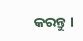କରନ୍ତୁ ।